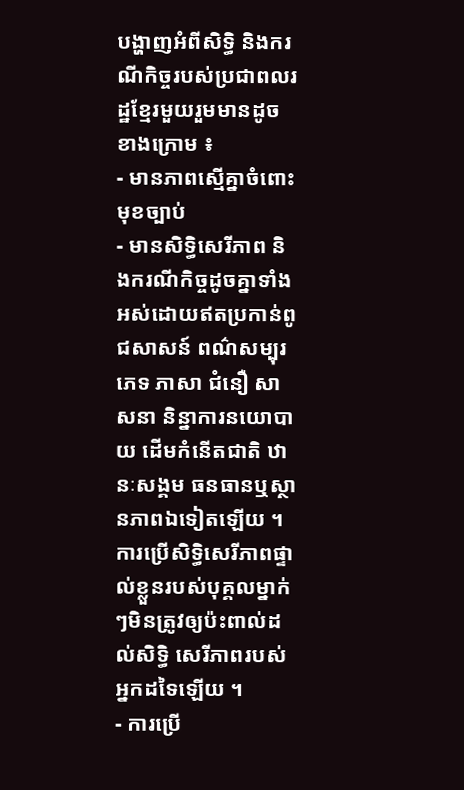បង្ហាញអំពីសិទ្ធិ និងករណីកិច្ចរបស់ប្រជាពលរដ្ឋខ្មែរមួយរួមមានដូចខាងក្រោម ៖
- មានភាពស្មើគ្នាចំពោះមុខច្បាប់
- មានសិទ្ធិសេរីភាព និងករណីកិច្ចដូចគ្នាទាំងអស់ដោយឥតប្រកាន់ពូជសាសន៍ ពណ៌សម្បុរ ភេទ ភាសា ជំនឿ សាសនា និន្នាការនយោបាយ ដើមកំនើតជាតិ ឋានៈសង្គម ធនធានឬស្ថានភាពឯទៀតឡើយ ។ ការប្រើសិទ្ធិសេរីភាពផ្ទាល់ខ្លួនរបស់បុគ្គលម្នាក់ៗមិនត្រូវឲ្យប៉ះពាល់ដល់សិទ្ធិ សេរីភាពរបស់អ្នកដទៃឡើយ ។
- ការប្រើ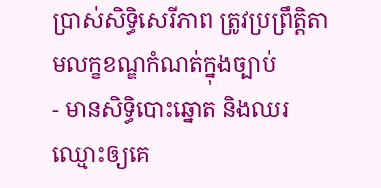ប្រាស់សិទ្ធិសេរីភាព ត្រូវប្រព្រឹត្តិតាមលក្ខខណ្ឌកំណត់ក្នុងច្បាប់
- មានសិទ្ធិបោះឆ្នោត និងឈរឈ្មោះឲ្យគេ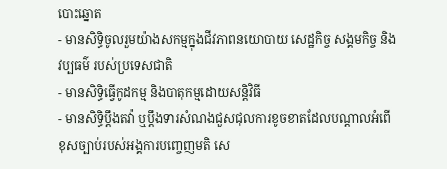បោះឆ្នោត
- មានសិទ្ធិចូលរួមយ៉ាងសកម្មក្នុងជីវភាពនយោបាយ សេដ្ឋកិច្ច សង្គមកិច្ច និងវប្បធម៌ របស់ប្រទេសជាតិ
- មានសិទ្ធិធ្វើកូដកម្ម និងបាតុកម្មដោយសន្តិវិធី
- មានសិទ្ធិប្តឹងតវ៉ា ឬប្តឹងទារសំណងជួសជុលការខូចខាតដែលបណ្តាលអំពើខុសច្បាប់របស់អង្គការបញ្ចេញមតិ សេ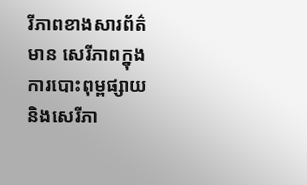រីភាពខាងសារព័ត៌មាន សេរីភាពក្នុងការបោះពុម្ពផ្សាយ និងសេរីភា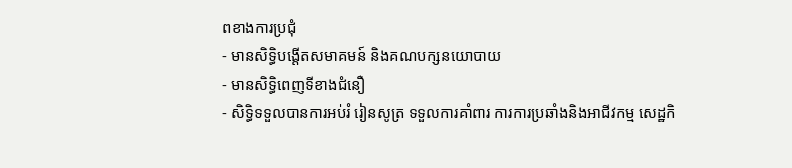ពខាងការប្រជុំ
- មានសិទ្ធិបង្តើតសមាគមន៍ និងគណបក្សនយោបាយ
- មានសិទ្ធិពេញទីខាងជំនឿ
- សិទ្ធិទទួលបានការអប់រំ រៀនសូត្រ ទទួលការគាំពារ ការការប្រឆាំងនិងអាជីវកម្ម សេដ្ឋកិ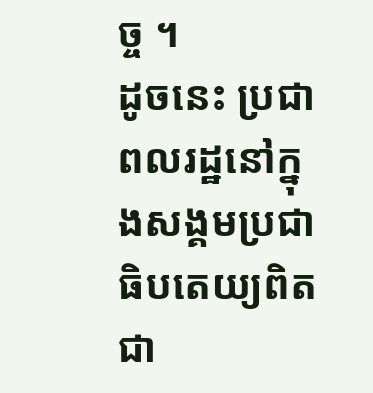ច្ច ។
ដូចនេះ ប្រជាពលរដ្ឋនៅក្នុងសង្គមប្រជាធិបតេយ្យពិតជា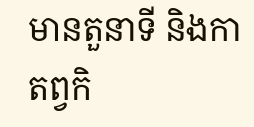មានតួនាទី និងកាតព្វកិ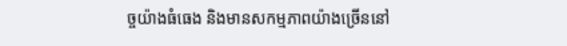ច្ចយ៉ាងធំធេង និងមានសកម្មភាពយ៉ាងច្រើននៅ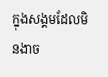ក្នុងសង្គមដែលមិនងាច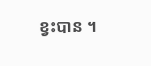ខ្វះបាន ។